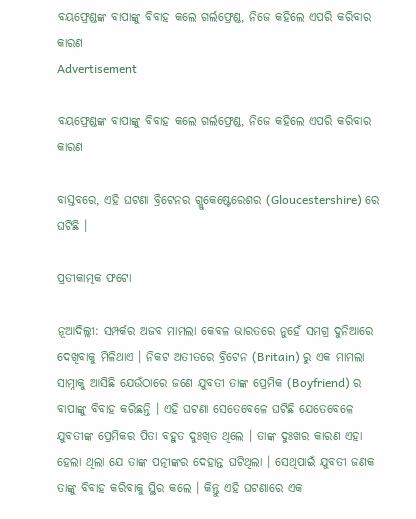ବୟଫ୍ରେଣ୍ଡଙ୍କ ବାପାଙ୍କୁ ବିବାହ କଲେ ଗର୍ଲଫ୍ରେଣ୍ଡ, ନିଜେ କହିଲେ ଏପରି କରିବାର କାରଣ
Advertisement

ବୟଫ୍ରେଣ୍ଡଙ୍କ ବାପାଙ୍କୁ ବିବାହ କଲେ ଗର୍ଲଫ୍ରେଣ୍ଡ, ନିଜେ କହିଲେ ଏପରି କରିବାର କାରଣ

ବାସ୍ତବରେ, ଏହି ଘଟଣା ବ୍ରିଟେନର ଗ୍ଲୁକେଷ୍ଟେରେଶର (Gloucestershire) ରେ ଘଟିଛି ।

ପ୍ରତୀକାତ୍ମକ ଫଟୋ

ନୂଆଦିଲ୍ଲୀ: ସମ୍ପର୍କର ଅଜବ ମାମଲା କେବଳ ଭାରତରେ ନୁହେଁ ସମଗ୍ର ଦୁନିଆରେ ଦେଖିବାକୁ ମିଳିଥାଏ । ନିକଟ ଅତୀତରେ ବ୍ରିଟେନ (Britain) ରୁ ଏକ ମାମଲା ସାମ୍ନାକୁ ଆସିଛି ଯେଉଁଠାରେ ଜଣେ ଯୁବତୀ ତାଙ୍କ ପ୍ରେମିକ (Boyfriend) ର ବାପାଙ୍କୁ ବିବାହ କରିଛନ୍ତି । ଏହି ଘଟଣା ସେତେବେଳେ ଘଟିଛି ଯେତେବେଳେ ଯୁବତୀଙ୍କ ପ୍ରେମିକର ପିତା ବହୁତ ଦୁଃଖିତ ଥିଲେ । ତାଙ୍କ ଦୁଃଖର କାରଣ ଏହା ହେଲା ଥିଲା ଯେ ତାଙ୍କ ପତ୍ନୀଙ୍କର ଦେହାନ୍ତ ଘଟିଥିଲା । ସେଥିପାଇଁ ଯୁବତୀ ଜଣକ ତାଙ୍କୁ ବିବାହ କରିବାକୁ ସ୍ଥିର କଲେ । କିନ୍ତୁ ଏହି ଘଟଣାରେ ଏକ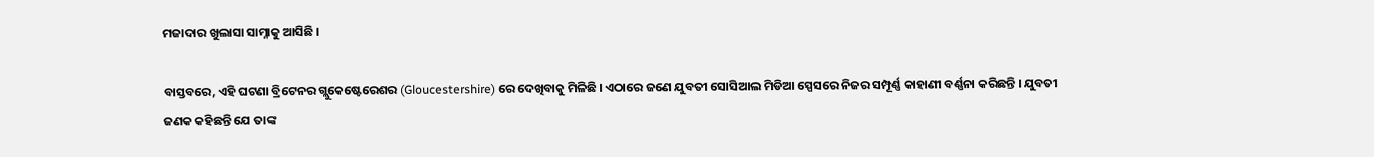ମଜାଦାର ଖୁଲାସା ସାମ୍ନାକୁ ଆସିଛି ।

ବାସ୍ତବରେ, ଏହି ଘଟଣା ବ୍ରିଟେନର ଗ୍ଲୁକେଷ୍ଟେରେଶର (Gloucestershire) ରେ ଦେଖିବାକୁ ମିଳିଛି । ଏଠାରେ ଜଣେ ଯୁବତୀ ସୋସିଆଲ ମିଡିଆ ସ୍ପେସରେ ନିଜର ସମ୍ପୂର୍ଣ୍ଣ କାହାଣୀ ବର୍ଣ୍ଣନା କରିଛନ୍ତି । ଯୁବତୀ ଜଣକ କହିଛନ୍ତି ଯେ ତାଙ୍କ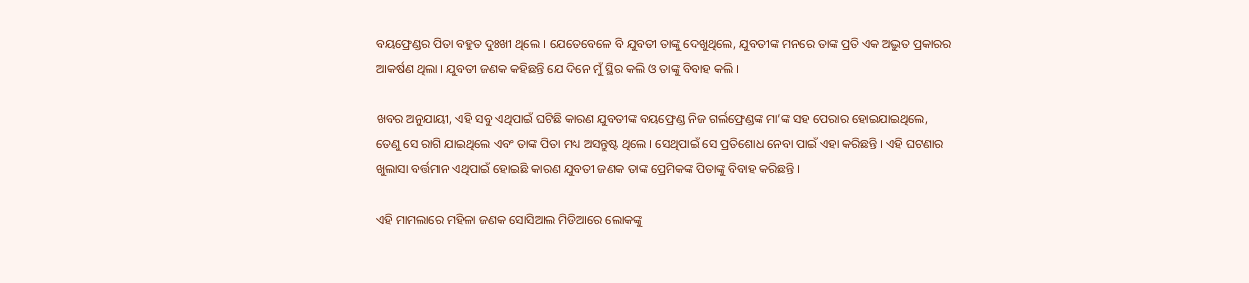ବୟଫ୍ରେଣ୍ଡର ପିତା ବହୁତ ଦୁଃଖୀ ଥିଲେ । ଯେତେବେଳେ ବି ଯୁବତୀ ତାଙ୍କୁ ଦେଖୁଥିଲେ, ଯୁବତୀଙ୍କ ମନରେ ତାଙ୍କ ପ୍ରତି ଏକ ଅଦ୍ଭୁତ ପ୍ରକାରର ଆକର୍ଷଣ ଥିଲା । ଯୁବତୀ ଜଣକ କହିଛନ୍ତି ଯେ ଦିନେ ମୁଁ ସ୍ଥିର କଲି ଓ ତାଙ୍କୁ ବିବାହ କଲି ।

ଖବର ଅନୁଯାୟୀ, ଏହି ସବୁ ଏଥିପାଇଁ ଘଟିଛି କାରଣ ଯୁବତୀଙ୍କ ବୟଫ୍ରେଣ୍ଡ ନିଜ ଗର୍ଲଫ୍ରେଣ୍ଡଙ୍କ ମା’ଙ୍କ ସହ ପେରାର ହୋଇଯାଇଥିଲେ, ତେଣୁ ସେ ରାଗି ଯାଇଥିଲେ ଏବଂ ତାଙ୍କ ପିତା ମଧ୍ୟ ଅସନ୍ତୁଷ୍ଟ ଥିଲେ । ସେଥିପାଇଁ ସେ ପ୍ରତିଶୋଧ ନେବା ପାଇଁ ଏହା କରିଛନ୍ତି । ଏହି ଘଟଣାର ଖୁଲାସା ବର୍ତ୍ତମାନ ଏଥିପାଇଁ ହୋଇଛି କାରଣ ଯୁବତୀ ଜଣକ ତାଙ୍କ ପ୍ରେମିକଙ୍କ ପିତାଙ୍କୁ ବିବାହ କରିଛନ୍ତି ।

ଏହି ମାମଲାରେ ମହିଳା ଜଣକ ସୋସିଆଲ ମିଡିଆରେ ଲୋକଙ୍କୁ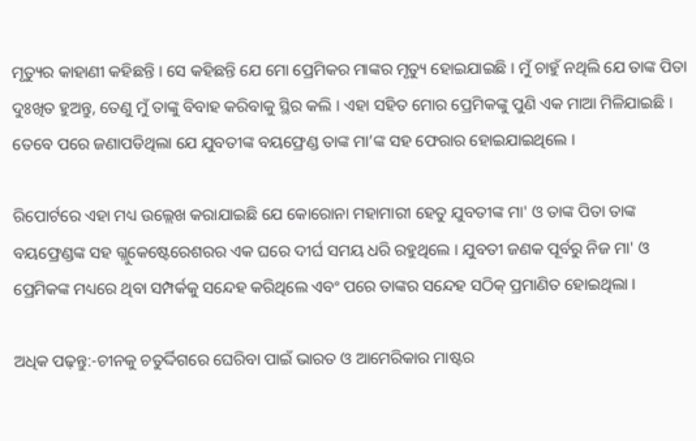ମୃତ୍ୟୁର କାହାଣୀ କହିଛନ୍ତି । ସେ କହିଛନ୍ତି ଯେ ମୋ ପ୍ରେମିକର ମାଙ୍କର ମୃତ୍ୟୁ ହୋଇଯାଇଛି । ମୁଁ ଚାହୁଁ ନଥିଲି ଯେ ତାଙ୍କ ପିତା ଦୁଃଖିତ ହୁଅନ୍ତୁ, ତେଣୁ ମୁଁ ତାଙ୍କୁ ବିବାହ କରିବାକୁ ସ୍ଥିର କଲି । ଏହା ସହିତ ମୋର ପ୍ରେମିକଙ୍କୁ ପୁଣି ଏକ ମାଆ ମିଳିଯାଇଛି । ତେବେ ପରେ ଜଣାପଡିଥିଲା ଯେ ଯୁବତୀଙ୍କ ବୟଫ୍ରେଣ୍ଡ ତାଙ୍କ ମା’ଙ୍କ ସହ ଫେରାର ହୋଇଯାଇଥିଲେ ।

ରିପୋର୍ଟରେ ଏହା ମଧ୍ୟ ଉଲ୍ଲେଖ କରାଯାଇଛି ଯେ କୋରୋନା ମହାମାରୀ ହେତୁ ଯୁବତୀଙ୍କ ମା' ଓ ତାଙ୍କ ପିତା ତାଙ୍କ ବୟଫ୍ରେଣ୍ଡଙ୍କ ସହ ଗ୍ଲୁକେଷ୍ଟେରେଶରର ଏକ ଘରେ ଦୀର୍ଘ ସମୟ ଧରି ରହୁଥିଲେ । ଯୁବତୀ ଜଣକ ପୂର୍ବରୁ ନିଜ ମା' ଓ ପ୍ରେମିକଙ୍କ ମଧ୍ୟରେ ଥିବା ସମ୍ପର୍କକୁ ସନ୍ଦେହ କରିଥିଲେ ଏବଂ ପରେ ତାଙ୍କର ସନ୍ଦେହ ସଠିକ୍ ପ୍ରମାଣିତ ହୋଇଥିଲା ।

ଅଧିକ ପଢ଼ନ୍ତୁ:-ଚୀନକୁ ଚତୁର୍ଦ୍ଦିଗରେ ଘେରିବା ପାଇଁ ଭାରତ ଓ ଆମେରିକାର ମାଷ୍ଟର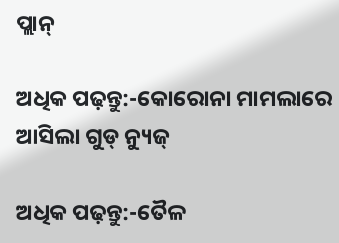ପ୍ଲାନ୍

ଅଧିକ ପଢ଼ନ୍ତୁ:-କୋରୋନା ମାମଲାରେ ଆସିଲା ଗୁଡ୍ ନ୍ୟୁଜ୍

ଅଧିକ ପଢ଼ନ୍ତୁ:-ତୈଳ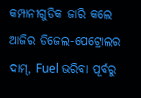କମ୍ପାନୀଗୁଡିକ ଜାରି କଲେ ଆଜିର ଡିଜେଲ-ପେଟ୍ରୋଲର ଦାମ୍, Fuel ଭରିବା ପୂର୍ବରୁ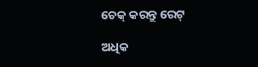ଚେକ୍ କରନ୍ତୁ ରେଟ୍

ଅଧିକ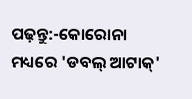ପଢ଼ନ୍ତୁ:-କୋରୋନା ମଧ୍ୟରେ 'ଡବଲ୍ ଆଟାକ୍'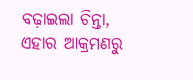ବଢ଼ାଇଲା ଚିନ୍ତା, ଏହାର ଆକ୍ରମଣରୁ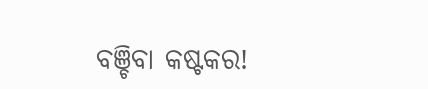ବଞ୍ଚିବା କଷ୍ଟକର!